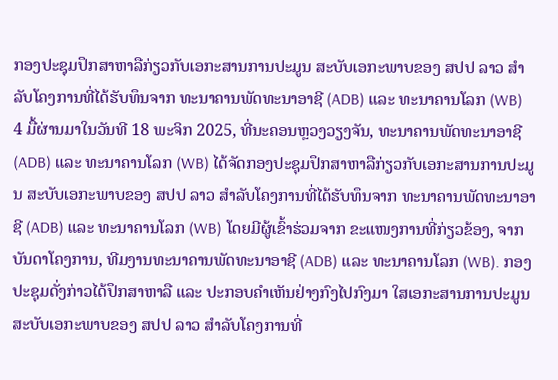ກອງປະຊຸມປຶກສາຫາລືກ່ຽວກັບເອກະສານການປະມູນ ສະບັບເອກະພາບຂອງ ສປປ ລາວ ສໍາລັບໂຄງການທີ່ໄດ້ຮັບທຶນຈາກ ທະນາຄານພັດທະນາອາຊີ (ADB) ແລະ ທະນາຄານໂລກ (WB)
4 ມື້ຜ່ານມາໃນວັນທີ 18 ພະຈິກ 2025, ທີ່ນະຄອນຫຼວງວຽງຈັນ, ທະນາຄານພັດທະນາອາຊີ (ADB) ແລະ ທະນາຄານໂລກ (WB) ໄດ້ຈັດກອງປະຊຸມປຶກສາຫາລືກ່ຽວກັບເອກະສານການປະມູນ ສະບັບເອກະພາບຂອງ ສປປ ລາວ ສໍາລັບໂຄງການທີ່ໄດ້ຮັບທຶນຈາກ ທະນາຄານພັດທະນາອາຊີ (ADB) ແລະ ທະນາຄານໂລກ (WB) ໂດຍມີຜູ້ເຂົ້າຮ່ວມຈາກ ຂະແໜງການທີ່ກ່ຽວຂ້ອງ, ຈາກບັນດາໂຄງການ, ທີມງານທະນາຄານພັດທະນາອາຊີ (ADB) ແລະ ທະນາຄານໂລກ (WB). ກອງປະຊຸມດັ່ງກ່າວໄດ້ປຶກສາຫາລື ແລະ ປະກອບຄໍາເຫັນຢ່າງກົງໄປກົງມາ ໃສເອກະສານການປະມູນ ສະບັບເອກະພາບຂອງ ສປປ ລາວ ສໍາລັບໂຄງການທີ່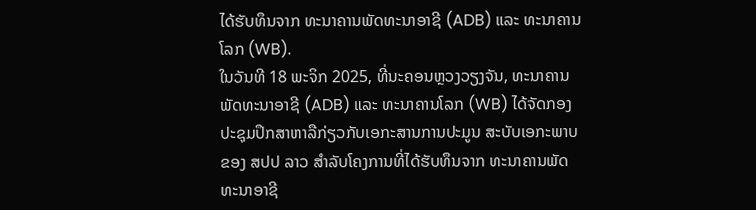ໄດ້ຮັບທຶນຈາກ ທະນາຄານພັດທະນາອາຊີ (ADB) ແລະ ທະນາຄານໂລກ (WB).
ໃນວັນທີ 18 ພະຈິກ 2025, ທີ່ນະຄອນຫຼວງວຽງຈັນ, ທະນາຄານພັດທະນາອາຊີ (ADB) ແລະ ທະນາຄານໂລກ (WB) ໄດ້ຈັດກອງປະຊຸມປຶກສາຫາລືກ່ຽວກັບເອກະສານການປະມູນ ສະບັບເອກະພາບຂອງ ສປປ ລາວ ສໍາລັບໂຄງການທີ່ໄດ້ຮັບທຶນຈາກ ທະນາຄານພັດທະນາອາຊີ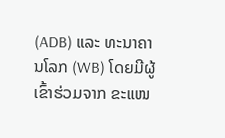(ADB) ແລະ ທະນາຄານໂລກ (WB) ໂດຍມີຜູ້ເຂົ້າຮ່ວມຈາກ ຂະແໜ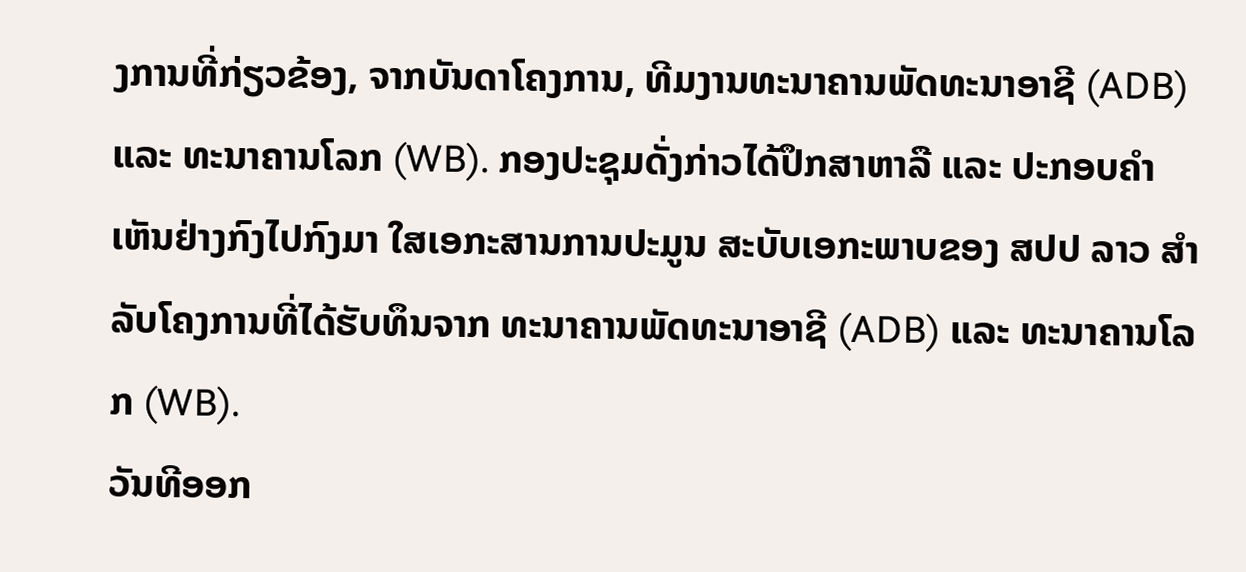ງການທີ່ກ່ຽວຂ້ອງ, ຈາກບັນດາໂຄງການ, ທີມງານທະນາຄານພັດທະນາອາຊີ (ADB) ແລະ ທະນາຄານໂລກ (WB). ກອງປະຊຸມດັ່ງກ່າວໄດ້ປຶກສາຫາລື ແລະ ປະກອບຄໍາເຫັນຢ່າງກົງໄປກົງມາ ໃສເອກະສານການປະມູນ ສະບັບເອກະພາບຂອງ ສປປ ລາວ ສໍາລັບໂຄງການທີ່ໄດ້ຮັບທຶນຈາກ ທະນາຄານພັດທະນາອາຊີ (ADB) ແລະ ທະນາຄານໂລກ (WB).
ວັນທີອອກ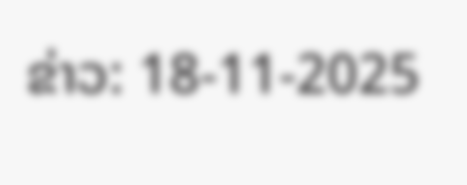ຂ່າວ: 18-11-2025